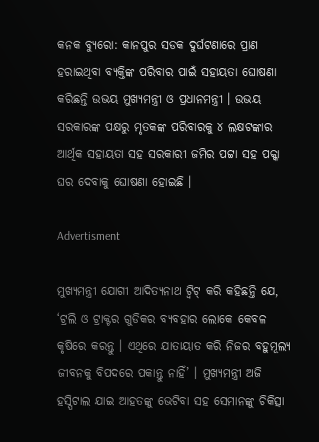କନକ ବ୍ୟୁରୋ: କାନପୁର ସଡକ ଦୁର୍ଘଟଣାରେ ପ୍ରାଣ ହରାଇଥିବା ବ୍ୟକ୍ତିଙ୍କ ପରିବାର ପାଇଁ ସହାୟତା ଘୋଷଣା କରିଛନ୍ତି ଉଭୟ ମୁଖ୍ୟମନ୍ତ୍ରୀ ଓ ପ୍ରଧାନମନ୍ତ୍ରୀ । ଉଭୟ ସରକାରଙ୍କ ପକ୍ଷରୁ ମୃତକଙ୍କ ପରିବାରକୁ ୪ ଲକ୍ଷଟଙ୍କାର ଆର୍ଥିକ ସହାୟତା ସହ ସରକାରୀ ଜମିର ପଟ୍ଟା ସହ ପକ୍କା ଘର ଦେବାକୁ ଘୋଷଣା ହୋଇଛି ।

Advertisment

ମୁଖ୍ୟମନ୍ତ୍ରୀ ଯୋଗୀ ଆଦିତ୍ୟନାଥ ଟ୍ୱିଟ୍ କରି କହିଛନ୍ତି ଯେ, ‘ଟ୍ରଲି ଓ ଟ୍ରାକ୍ଟର ଗୁଡିକର ବ୍ୟବହାର ଲୋକେ କେବଳ କୃଷିରେ କରନ୍ତୁ । ଏଥିରେ ଯାତାୟାତ କରି ନିଜର ବହୁମୂଲ୍ୟ ଜୀବନକୁ ବିପଦରେ ପକାନ୍ତୁ ନାହିଁ’ । ମୁଖ୍ୟମନ୍ତ୍ରୀ ଅଜି ହସ୍ପିଟାଲ ଯାଇ ଆହତଙ୍କୁ ଭେଟିବା ସହ ସେମାନଙ୍କୁ ଚିକିତ୍ସା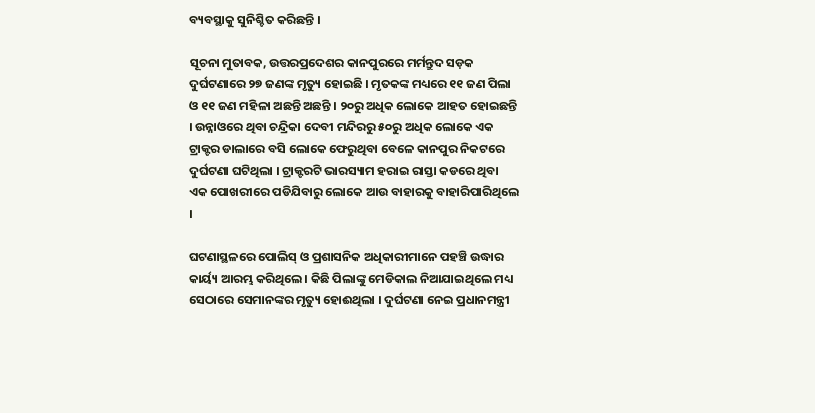ବ୍ୟବସ୍ଥାକୁ ସୁନିଶ୍ଚିତ କରିଛନ୍ତି ।

ସୂଚନା ମୁତାବକ, ଉତ୍ତରପ୍ରଦେଶର କାନପୁରରେ ମର୍ମନ୍ତୁଦ ସଡ଼କ ଦୁର୍ଘଟଣାରେ ୨୭ ଜଣଙ୍କ ମୃତ୍ୟୁ ହୋଇଛି । ମୃତକଙ୍କ ମଧ୍ୟରେ ୧୧ ଜଣ ପିଲା ଓ ୧୧ ଜଣ ମହିଳା ଅଛନ୍ତି ଅଛନ୍ତି । ୨୦ରୁ ଅଧିକ ଲୋକେ ଆହତ ହୋଇଛନ୍ତି । ଉନ୍ନାଓରେ ଥିବା ଚନ୍ଦ୍ରିକା ଦେବୀ ମନ୍ଦିରରୁ ୫୦ରୁ ଅଧିକ ଲୋକେ ଏକ ଟ୍ରାକ୍ଟର ଡାଲାରେ ବସି ଲୋକେ ଫେରୁଥିବା ବେଳେ କାନପୁର ନିକଟରେ ଦୁର୍ଘଟଣା ଘଟିଥିଲା । ଟ୍ରାକ୍ଟରଟି ଭାରସ୍ୟାମ ହରାଇ ରାସ୍ତା କଡରେ ଥିବା ଏକ ପୋଖରୀରେ ପଡିଯିବାରୁ ଲୋକେ ଆଉ ବାହାରକୁ ବାହାରିପାରିଥିଲେ ।

ଘଟଣାସ୍ଥଳରେ ପୋଲିସ୍ ଓ ପ୍ରଶାସନିକ ଅଧିକାରୀମାନେ ପହଞ୍ଚି ଉଦ୍ଧାର କାର୍ୟ୍ୟ ଆରମ୍ଭ କରିଥିଲେ । କିଛି ପିଲାଙ୍କୁ ମେଡିକାଲ ନିଆଯାଇଥିଲେ ମଧ୍ୟ ସେଠାରେ ସେମାନଙ୍କର ମୃତ୍ୟୁ ହୋଈଥିଲା । ଦୁର୍ଘଟଣା ନେଇ ପ୍ରଧାନମନ୍ତ୍ରୀ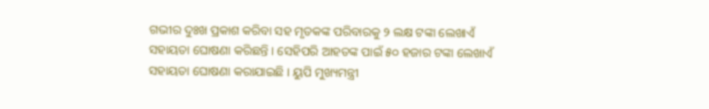ଗଭୀର ଦୁଃଖ ପ୍ରକାଶ କରିବା ସହ ମୃତକଙ୍କ ପରିବାରକୁ ୨ ଲକ୍ଷ ଟଙ୍କା ଲେଖାଏଁ ସହାୟତା ଘୋଷଣା କରିଛନ୍ତି । ସେହିପରି ଆହତଙ୍କ ପାଇଁ ୫୦ ହଜାର ଟଙ୍କା ଲେଖାଏଁ ସହାୟତା ଘୋଷଣା କରାଯାଇଛି । ୟୁପି ମୁଖ୍ୟମନ୍ତ୍ରୀ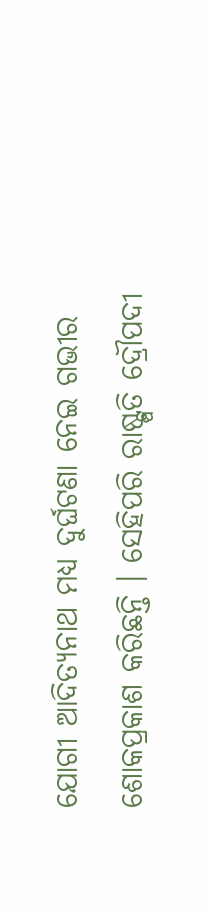ଯୋଗୀ ଆଦିତ୍ୟନାଥ ମଧ୍ୟ ଦୁର୍ଘଟଣା ନେଇ ଗଭୀର ଶୋକପ୍ରକାଶ କରିଛନ୍ତି । ସେହିପରି ରାଷ୍ଟ୍ପତି ଦ୍ରୌପଦୀ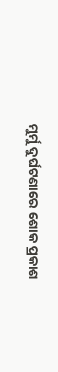ମୁର୍ମୁ ଦୁର୍ଘଟଣାରେ ଶୋକ ପ୍ରକାଶ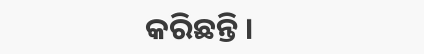କରିଛନ୍ତି ।